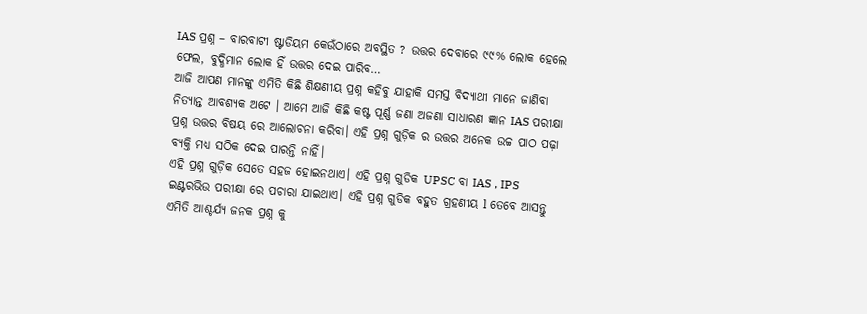IAS ପ୍ରଶ୍ନ – ବାରବାଟୀ ଷ୍ଟାଡିୟମ କେଉଁଠାରେ ଅବସ୍ଥିତ ? ଉତ୍ତର ଦେବାରେ ୯୯% ଲୋକ ହେଲେ ଫେଲ, ବୁଦ୍ଧିମାନ ଲୋକ ହିଁ ଉତ୍ତର ଦେଇ ପାରିବ…
ଆଜି ଆପଣ ମାନଙ୍କୁ ଏମିତି କିଛି ଶିକ୍ଷଣୀୟ ପ୍ରଶ୍ନ କହିବୁ ଯାହାକି ସମସ୍ତ ବିଦ୍ୟାଥୀ ମାନେ ଜାଣିବା ନିତ୍ୟାନ୍ତ ଆବଶ୍ୟକ ଅଟେ । ଆମେ ଆଜି କିଛି କଷ୍ଟ ପୂର୍ଣ୍ଣ ଜଣା ଅଜଣା ସାଧାରଣ ଜ୍ଞାନ IAS ପରୀକ୍ଷା ପ୍ରଶ୍ନ ଉତ୍ତର ବିଷୟ ରେ ଆଲୋଚନା କରିବା। ଏହି ପ୍ରଶ୍ନ ଗୁଡ଼ିକ ର ଉତ୍ତର ଅନେକ ଉଚ୍ଚ ପାଠ ପଢ଼ା ବ୍ୟକ୍ତି ମଧ୍ୟ ସଠିକ ଦେଇ ପାରନ୍ତି ନାହିଁ।
ଏହି ପ୍ରଶ୍ନ ଗୁଡ଼ିକ ସେତେ ସହଜ ହୋଇନଥାଏ। ଏହି ପ୍ରଶ୍ନ ଗୁଡିକ UPSC ବା IAS , IPS ଇଣ୍ଟରଭିଉ ପରୀକ୍ଷା ରେ ପଚାରା ଯାଇଥାଏ। ଏହି ପ୍ରଶ୍ନ ଗୁଡିକ ବହୁତ ଗ୍ରହଣୀୟ l ତେବେ ଆସନ୍ତୁ ଏମିତି ଆଶ୍ଚର୍ଯ୍ୟ ଜନକ ପ୍ରଶ୍ନ କୁ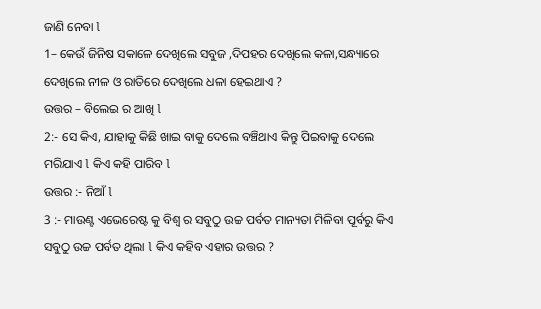ଜାଣି ନେବା l
1– କେଉଁ ଜିନିଷ ସକାଳେ ଦେଖିଲେ ସବୁଜ ,ଦିପହର ଦେଖିଲେ କଳା,ସନ୍ଧ୍ୟାରେ ଦେଖିଲେ ନୀଳ ଓ ରାତିରେ ଦେଖିଲେ ଧଳା ହେଇଥାଏ ?
ଉତ୍ତର – ବିଲେଇ ର ଆଖି l
2:- ସେ କିଏ, ଯାହାକୁ କିଛି ଖାଇ ବାକୁ ଦେଲେ ବଞ୍ଚିଥାଏ କିନ୍ତୁ ପିଇବାକୁ ଦେଲେ ମରିଯାଏ l କିଏ କହି ପାରିବ l
ଉତ୍ତର :- ନିଆଁ l
3 :- ମାଉଣ୍ଟ ଏଭେରେଷ୍ଟ କୁ ବିଶ୍ୱ ର ସବୁଠୁ ଉଚ୍ଚ ପର୍ବତ ମାନ୍ୟତା ମିଳିବା ପୂର୍ବରୁ କିଏ ସବୁଠୁ ଉଚ୍ଚ ପର୍ବତ ଥିଲା l କିଏ କହିବ ଏହାର ଉତ୍ତର ?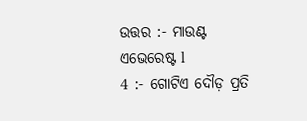ଉତ୍ତର :- ମାଉଣ୍ଟ ଏଭେରେଷ୍ଟ l
4 :- ଗୋଟିଏ ଦୌଡ଼ ପ୍ରତି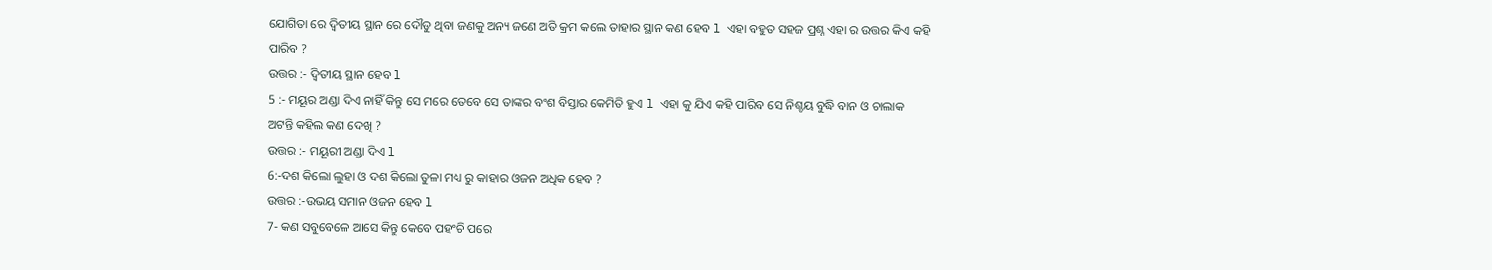ଯୋଗିତା ରେ ଦ୍ୱିତୀୟ ସ୍ଥାନ ରେ ଦୌଡୁ ଥିବା ଜଣକୁ ଅନ୍ୟ ଜଣେ ଅତି କ୍ରମ କଲେ ତାହାର ସ୍ଥାନ କଣ ହେବ l ଏହା ବହୁତ ସହଜ ପ୍ରଶ୍ନ ଏହା ର ଉତ୍ତର କିଏ କହି ପାରିବ ?
ଉତ୍ତର :- ଦ୍ୱିତୀୟ ସ୍ଥାନ ହେବ l
5 :- ମୟୂର ଅଣ୍ଡା ଦିଏ ନାହିଁ କିନ୍ତୁ ସେ ମରେ ତେବେ ସେ ତାଙ୍କର ବଂଶ ବିସ୍ତାର କେମିତି ହୁଏ l ଏହା କୁ ଯିଏ କହି ପାରିବ ସେ ନିଶ୍ଚୟ ବୁଦ୍ଧି ବାନ ଓ ଚାଲାକ ଅଟନ୍ତି କହିଲ କଣ ଦେଖି ?
ଉତ୍ତର :- ମୟୂରୀ ଅଣ୍ଡା ଦିଏ l
6:-ଦଶ କିଲୋ ଲୁହା ଓ ଦଶ କିଲୋ ତୁଳା ମଧ୍ୟ ରୁ କାହାର ଓଜନ ଅଧିକ ହେବ ?
ଉତ୍ତର :-ଉଭୟ ସମାନ ଓଜନ ହେବ l
7- କଣ ସବୁବେଳେ ଆସେ କିନ୍ତୁ କେବେ ପହଂଚି ପରେ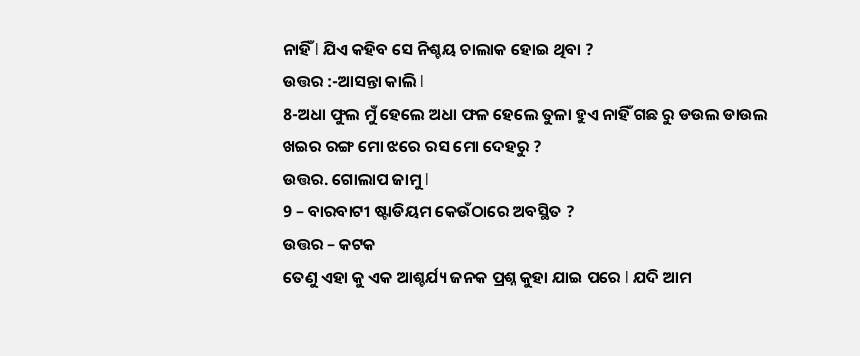ନାହିଁ l ଯିଏ କହିବ ସେ ନିଶ୍ଚୟ ଚାଲାକ ହୋଇ ଥିବା ?
ଉତ୍ତର :-ଆସନ୍ତା କାଲି l
8-ଅଧା ଫୁଲ ମୁଁ ହେଲେ ଅଧା ଫଳ ହେଲେ ତୁଳା ହୁଏ ନାହିଁ ଗଛ ରୁ ଡଉଲ ଡାଉଲ ଖଇର ରଙ୍ଗ ମୋ ଝରେ ରସ ମୋ ଦେହରୁ ?
ଉତ୍ତର. ଗୋଲାପ ଜାମୁ l
9 – ବାରବାଟୀ ଷ୍ଟାଡିୟମ କେଉଁଠାରେ ଅବସ୍ଥିତ ?
ଉତ୍ତର – କଟକ
ତେଣୁ ଏହା କୁ ଏକ ଆଶ୍ଚର୍ଯ୍ୟ ଜନକ ପ୍ରଶ୍ନ କୁହା ଯାଇ ପରେ l ଯଦି ଆମ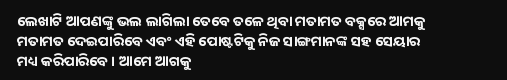ଲେଖାଟି ଆପଣଙ୍କୁ ଭଲ ଲାଗିଲା ତେବେ ତଳେ ଥିବା ମତାମତ ବକ୍ସରେ ଆମକୁ ମତାମତ ଦେଇପାରିବେ ଏବଂ ଏହି ପୋଷ୍ଟଟିକୁ ନିଜ ସାଙ୍ଗମାନଙ୍କ ସହ ସେୟାର ମଧ୍ୟ କରିପାରିବେ । ଆମେ ଆଗକୁ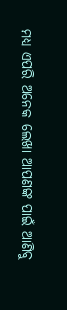ମଧ୍ୟ ଏପରି ଅନେକ ଲେଖା ଆପଣଙ୍କ ପାଇଁ ଆଣିବୁ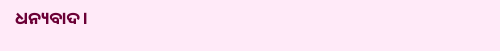ଧନ୍ୟବାଦ ।